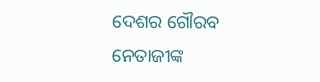ଦେଶର ଗୌରବ ନେତାଜୀଙ୍କ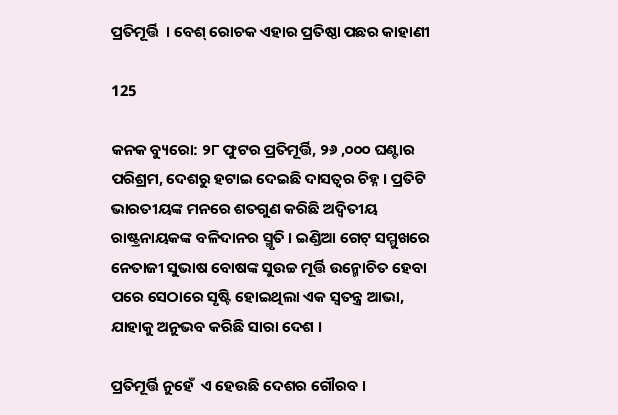ପ୍ରତିମୂର୍ତ୍ତି  । ବେଶ୍ ରୋଚକ ଏହାର ପ୍ରତିଷ୍ଠା ପଛର କାହାଣୀ

125

କନକ ବ୍ୟୁରୋ: ୨୮ ଫୁଟର ପ୍ରତିମୂର୍ତ୍ତି, ୨୬ ,୦୦୦ ଘଣ୍ଟାର ପରିଶ୍ରମ, ଦେଶରୁ ହଟାଇ ଦେଇଛି ଦାସତ୍ୱର ଚିହ୍ନ । ପ୍ରତିଟି ଭାରତୀୟଙ୍କ ମନରେ ଶତଗୁଣ କରିଛି ଅଦ୍ୱିତୀୟ ରାଷ୍ଟ୍ରନାୟକଙ୍କ ବଳିଦାନର ସ୍ମୃତି । ଇଣ୍ଡିଆ ଗେଟ୍ ସମ୍ମୁଖରେ ନେତାଜୀ ସୁଭାଷ ବୋଷଙ୍କ ସୁଉଚ୍ଚ ମୂର୍ତ୍ତି ଉନ୍ମୋଚିତ ହେବା ପରେ ସେଠାରେ ସୃଷ୍ଟି ହୋଇଥିଲା ଏକ ସ୍ୱତନ୍ତ୍ର ଆଭା, ଯାହାକୁ ଅନୁଭବ କରିଛି ସାରା ଦେଶ ।

ପ୍ରତିମୂର୍ତ୍ତି ନୁହେଁ  ଏ ହେଉଛି ଦେଶର ଗୌରବ ।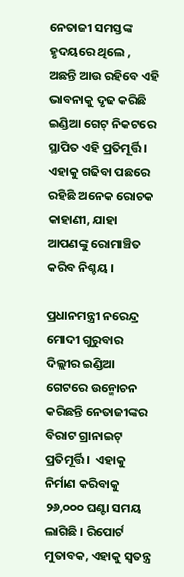ନେତାଜୀ ସମସ୍ତଙ୍କ ହୃଦୟରେ ଥିଲେ , ଅଛନ୍ତି ଆଉ ରହିବେ ଏହି ଭାବନାକୁ ଦୃଢ କରିଛି ଇଣ୍ଡିଆ ଗେଟ୍ ନିକଟରେ ସ୍ଥାପିତ ଏହି ପ୍ରତିମୂର୍ତ୍ତି । ଏହାକୁ ଗଢିବା ପଛରେ ରହିଛି ଅନେକ ରୋଚକ କାହାଣୀ, ଯାହା ଆପଣଙ୍କୁ ରୋମାଞ୍ଚିତ କରିବ ନିଶ୍ଚୟ ।

ପ୍ରଧାନମନ୍ତ୍ରୀ ନରେନ୍ଦ୍ର ମୋଦୀ ଗୁରୁବାର ଦିଲ୍ଲୀର ଇଣ୍ଡିଆ ଗେଟରେ ଉନ୍ମୋଚନ କରିଛନ୍ତି ନେତାଜୀଙ୍କର ବିରାଟ ଗ୍ରାନାଇଟ୍ ପ୍ରତିମୂର୍ତ୍ତି ।  ଏହାକୁ ନିର୍ମାଣ କରିବାକୁ ୨୬,୦୦୦ ଘଣ୍ଟା ସମୟ ଲାଗିଛି । ରିପୋର୍ଟ ମୁତାବକ, ଏହାକୁ ସ୍ୱତନ୍ତ୍ର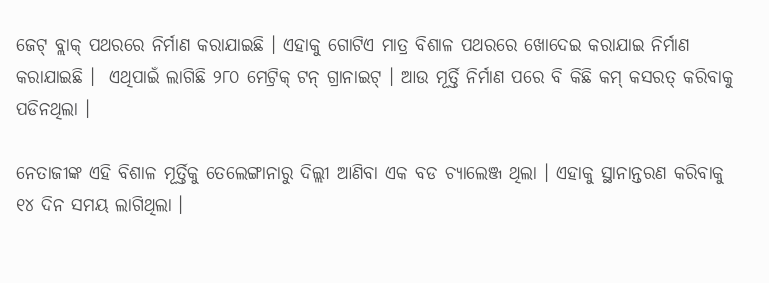ଜେଟ୍ ବ୍ଲାକ୍ ପଥରରେ ନିର୍ମାଣ କରାଯାଇଛି । ଏହାକୁ ଗୋଟିଏ ମାତ୍ର ବିଶାଳ ପଥରରେ ଖୋଦେଇ କରାଯାଇ ନିର୍ମାଣ କରାଯାଇଛି ।  ଏଥିପାଇଁ ଲାଗିଛି ୨୮୦ ମେଟ୍ରିକ୍ ଟନ୍ ଗ୍ରାନାଇଟ୍ । ଆଉ ମୂର୍ତ୍ତି ନିର୍ମାଣ ପରେ ବି କିଛି କମ୍ କସରତ୍ କରିବାକୁ ପଡିନଥିଲା ।

ନେତାଜୀଙ୍କ ଏହି ବିଶାଳ ମୂର୍ତ୍ତିକୁ ତେଲେଙ୍ଗାନାରୁ ଦିଲ୍ଲୀ ଆଣିବା ଏକ ବଡ ଚ୍ୟାଲେଞ୍ଜ ଥିଲା । ଏହାକୁ ସ୍ଥାନାନ୍ତରଣ କରିବାକୁ ୧୪ ଦିନ ସମୟ ଲାଗିଥିଲା ।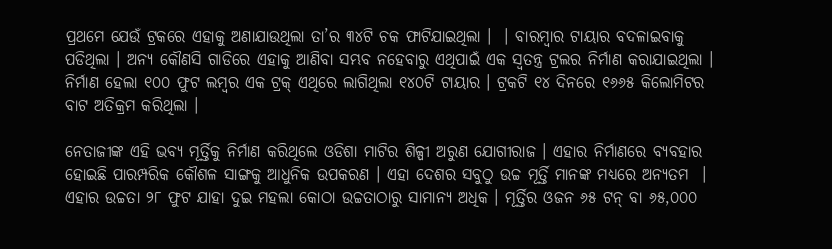ପ୍ରଥମେ ଯେଉଁ ଟ୍ରକରେ ଏହାକୁ ଅଣାଯାଉଥିଲା ତା’ର ୩୪ଟି ଚକ ଫାଟିଯାଇଥିଲା ।  । ବାରମ୍ବାର ଟାୟାର ବଦଳାଇବାକୁ ପଡିଥିଲା । ଅନ୍ୟ କୌଣସି ଗାଡିରେ ଏହାକୁ ଆଣିବା ସମ୍ଭବ ନହେବାରୁ ଏଥିପାଇଁ ଏକ ସ୍ୱତନ୍ତ୍ର ଟ୍ରଲର ନିର୍ମାଣ କରାଯାଇଥିଲା । ନିର୍ମାଣ ହେଲା ୧୦୦ ଫୁଟ ଲମ୍ବର ଏକ ଟ୍ରକ୍ ଏଥିରେ ଲାଗିଥିଲା ୧୪୦ଟି ଟାୟାର । ଟ୍ରକଟି ୧୪ ଦିନରେ ୧୬୬୫ କିଲୋମିଟର ବାଟ ଅତିକ୍ରମ କରିଥିଲା ।

ନେତାଜୀଙ୍କ ଏହି ଭବ୍ୟ ମୂର୍ତ୍ତିକୁ ନିର୍ମାଣ କରିଥିଲେ ଓଡିଶା ମାଟିର ଶିଳ୍ପୀ ଅରୁଣ ଯୋଗୀରାଜ । ଏହାର ନିର୍ମାଣରେ ବ୍ୟବହାର ହୋଇଛି ପାରମ୍ପରିକ କୌଶଳ ସାଙ୍ଗକୁ ଆଧୁନିକ ଉପକରଣ । ଏହା ଦେଶର ସବୁଠୁ ଉଚ୍ଚ ମୂର୍ତ୍ତି ମାନଙ୍କ ମଧ୍ୟରେ ଅନ୍ୟତମ  । ଏହାର ଉଚ୍ଚତା ୨୮ ଫୁଟ ଯାହା ଦୁଇ ମହଲା କୋଠା ଉଚ୍ଚତାଠାରୁ ସାମାନ୍ୟ ଅଧିକ । ମୂର୍ତ୍ତିର ଓଜନ ୬୫ ଟନ୍ ବା ୬୫,୦୦୦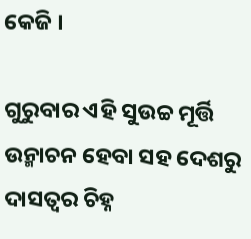କେଜି ।

ଗୁରୁବାର ଏହି ସୁଉଚ୍ଚ ମୂର୍ତ୍ତି ଉନ୍ମାଚନ ହେବା ସହ ଦେଶରୁ ଦାସତ୍ୱର ଚିହ୍ନ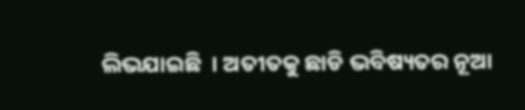ଲିଭଯାଇଛି  । ଅତୀତକୁ ଛାଡି ଭବିଷ୍ୟତର ନୂଆ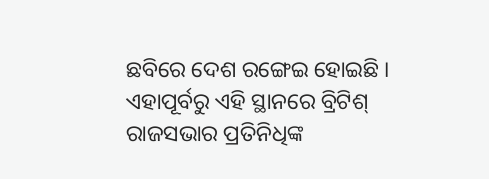ଛବିରେ ଦେଶ ରଙ୍ଗେଇ ହୋଇଛି । ଏହାପୂର୍ବରୁ ଏହି ସ୍ଥାନରେ ବ୍ରିଟିଶ୍ ରାଜସଭାର ପ୍ରତିନିଧିଙ୍କ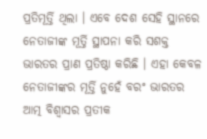ପ୍ରତିମୂର୍ତ୍ତି ଥିଲା । ଏବେ ଦେଶ ସେହି ସ୍ଥାନରେ ନେତାଜୀଙ୍କ ମୂର୍ତ୍ତି ସ୍ଥାପନା କରି ସଶକ୍ତ ଭାରତର ପ୍ରାଣ ପ୍ରତିଷ୍ଠା କରିଛି । ଏହା କେବଳ ନେତାଜୀଙ୍କର ମୂର୍ତ୍ତି ନୁହେଁ ବରଂ ଭାରତର ଆତ୍ମ ବିଶ୍ୱାସର ପ୍ରତୀକ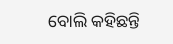ବୋଲି କହିଛନ୍ତି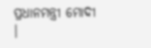ପ୍ରଧାନମନ୍ତ୍ରୀ ମୋଦୀ ।